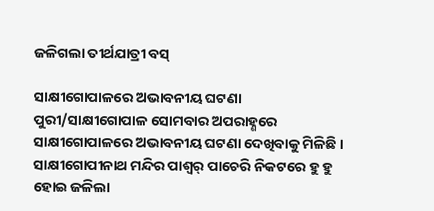ଜଳିଗଲା ତୀର୍ଥଯାତ୍ରୀ ବସ୍

ସାକ୍ଷୀଗୋପାଳରେ ଅଭାବନୀୟ ଘଟଣା
ପୁରୀ/ସାକ୍ଷୀଗୋପାଳ ସୋମବାର ଅପରାହ୍ଣରେ ସାକ୍ଷୀଗୋପାଳରେ ଅଭାବନୀୟ ଘଟଣା ଦେଖିବାକୁ ମିଳିଛି । ସାକ୍ଷୀଗୋପୀନାଥ ମନ୍ଦିର ପାଶ୍ୱର୍ ପାଚେରି ନିକଟରେ ହୁ ହୁ ହୋଇ ଜଳିଲା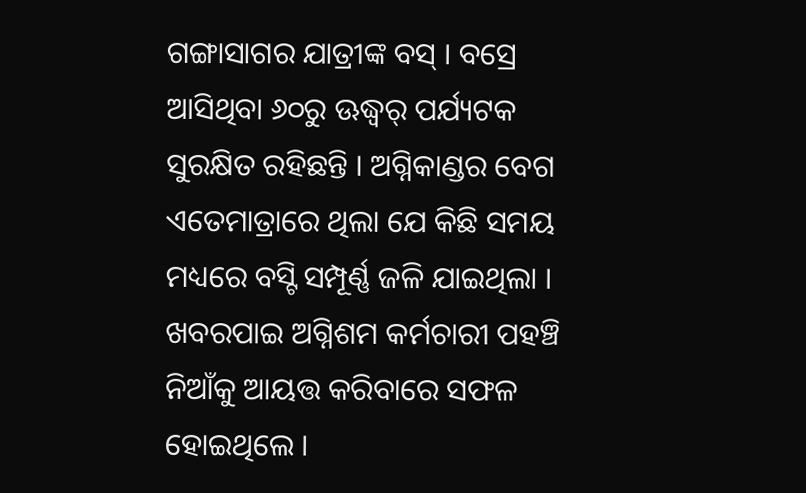ଗଙ୍ଗାସାଗର ଯାତ୍ରୀଙ୍କ ବସ୍ । ବସ୍ରେ ଆସିଥିବା ୬୦ରୁ ଊଦ୍ଧ୍ୱର୍ ପର୍ଯ୍ୟଟକ ସୁରକ୍ଷିତ ରହିଛନ୍ତି । ଅଗ୍ନିକାଣ୍ଡର ବେଗ ଏତେମାତ୍ରାରେ ଥିଲା ଯେ କିଛି ସମୟ ମଧ୍ୟରେ ବସ୍ଟି ସମ୍ପୂର୍ଣ୍ଣ ଜଳି ଯାଇଥିଲା । ଖବରପାଇ ଅଗ୍ନିଶମ କର୍ମଚାରୀ ପହଞ୍ଚି ନିଆଁକୁ ଆୟତ୍ତ କରିବାରେ ସଫଳ ହୋଇଥିଲେ ।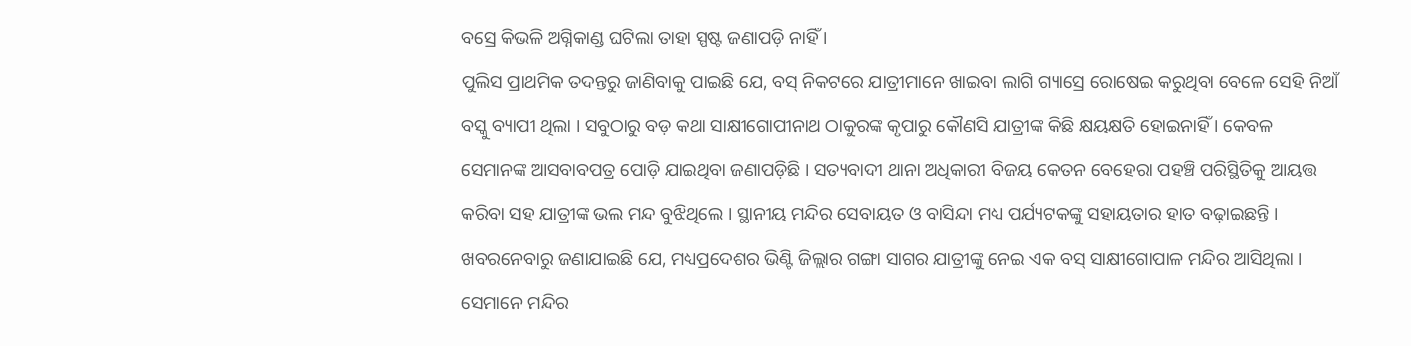ବସ୍ରେ କିଭଳି ଅଗ୍ନିକାଣ୍ଡ ଘଟିଲା ତାହା ସ୍ପଷ୍ଟ ଜଣାପଡ଼ି ନାହିଁ ।
ପୁଲିସ ପ୍ରାଥମିକ ତଦନ୍ତରୁ ଜାଣିବାକୁ ପାଇଛି ଯେ, ବସ୍ ନିକଟରେ ଯାତ୍ରୀମାନେ ଖାଇବା ଲାଗି ଗ୍ୟାସ୍ରେ ରୋଷେଇ କରୁଥିବା ବେଳେ ସେହି ନିଆଁ ବସ୍କୁ ବ୍ୟାପୀ ଥିଲା । ସବୁଠାରୁ ବଡ଼ କଥା ସାକ୍ଷୀଗୋପୀନାଥ ଠାକୁରଙ୍କ କୃପାରୁ କୌଣସି ଯାତ୍ରୀଙ୍କ କିଛି କ୍ଷୟକ୍ଷତି ହୋଇନାହିଁ । କେବଳ ସେମାନଙ୍କ ଆସବାବପତ୍ର ପୋଡ଼ି ଯାଇଥିବା ଜଣାପଡ଼ିଛି । ସତ୍ୟବାଦୀ ଥାନା ଅଧିକାରୀ ବିଜୟ କେତନ ବେହେରା ପହଞ୍ଚି ପରିସ୍ଥିତିକୁ ଆୟତ୍ତ କରିବା ସହ ଯାତ୍ରୀଙ୍କ ଭଲ ମନ୍ଦ ବୁଝିଥିଲେ । ସ୍ଥାନୀୟ ମନ୍ଦିର ସେବାୟତ ଓ ବାସିନ୍ଦା ମଧ୍ୟ ପର୍ଯ୍ୟଟକଙ୍କୁ ସହାୟତାର ହାତ ବଢ଼ାଇଛନ୍ତି ।
ଖବରନେବାରୁ ଜଣାଯାଇଛି ଯେ, ମଧ୍ୟପ୍ରଦେଶର ଭିଣ୍ଟି ଜିଲ୍ଲାର ଗଙ୍ଗା ସାଗର ଯାତ୍ରୀଙ୍କୁ ନେଇ ଏକ ବସ୍ ସାକ୍ଷୀଗୋପାଳ ମନ୍ଦିର ଆସିଥିଲା । ସେମାନେ ମନ୍ଦିର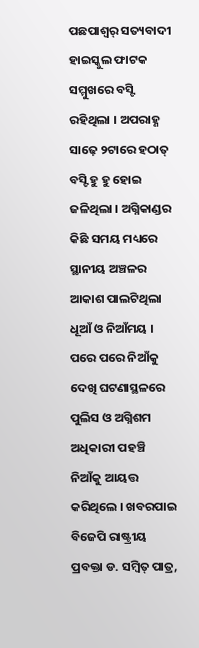ପଛପାଶ୍ୱର୍ ସତ୍ୟବାଦୀ ହାଇସ୍କୁଲ ଫାଟକ ସମ୍ମୁଖରେ ବସ୍ଟି ରହିଥିଲା । ଅପରାହ୍ଣ ସାଢ଼େ ୨ଟାରେ ହଠାତ୍ ବସ୍ଟି ହୁ ହୁ ହୋଇ ଜଳିଥିଲା । ଅଗ୍ନିକାଣ୍ଡର କିଛି ସମୟ ମଧ୍ୟରେ ସ୍ଥାନୀୟ ଅଞ୍ଚଳର ଆକାଶ ପାଲଟିଥିଲା ଧୂଆଁ ଓ ନିଆଁମୟ । ପରେ ପରେ ନିଆଁକୁ ଦେଖି ଘଟଣାସ୍ଥଳରେ ପୁଲିସ ଓ ଅଗ୍ନିଶମ ଅଧିକାରୀ ପହଞ୍ଚି ନିଆଁକୁ ଆୟତ୍ତ କରିଥିଲେ । ଖବରପାଇ ବିଜେପି ରାଷ୍ଟ୍ରୀୟ ପ୍ରବକ୍ତା ଡ. ସମ୍ବିତ୍ ପାତ୍ର,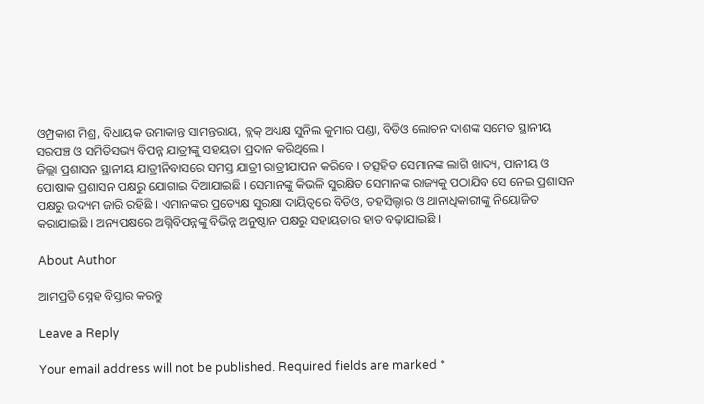ଓମ୍ପ୍ରକାଶ ମିଶ୍ର, ବିଧାୟକ ଉମାକାନ୍ତ ସାମନ୍ତରାୟ, ବ୍ଲକ୍ ଅଧ୍ୟକ୍ଷ ସୁନିଲ କୁମାର ପଣ୍ଡା, ବିଡିଓ ଲୋଚନ ଦାଶଙ୍କ ସମେତ ସ୍ଥାନୀୟ ସରପଞ୍ଚ ଓ ସମିତିସଭ୍ୟ ବିପନ୍ନ ଯାତ୍ରୀଙ୍କୁ ସହୟତା ପ୍ରଦାନ କରିଥିଲେ ।
ଜିଲ୍ଲା ପ୍ରଶାସନ ସ୍ଥାନୀୟ ଯାତ୍ରୀନିବାସରେ ସମସ୍ତ ଯାତ୍ରୀ ରାତ୍ରୀଯାପନ କରିବେ । ତତ୍ସହିତ ସେମାନଙ୍କ ଲାଗି ଖାଦ୍ୟ, ପାନୀୟ ଓ ପୋଷାକ ପ୍ରଶାସନ ପକ୍ଷରୁ ଯୋଗାଇ ଦିଆଯାଇଛି । ସେମାନଙ୍କୁ କିଭଳି ସୁରକ୍ଷିତ ସେମାନଙ୍କ ରାଜ୍ୟକୁ ପଠାଯିବ ସେ ନେଇ ପ୍ରଶାସନ ପକ୍ଷରୁ ଉଦ୍ୟମ ଜାରି ରହିଛି । ଏମାନଙ୍କର ପ୍ରତ୍ୟେକ୍ଷ ସୁରକ୍ଷା ଦାୟିତ୍ୱରେ ବିଡିଓ, ତହସିଲ୍ଦାର ଓ ଥାନାଧିକାରୀଙ୍କୁ ନିୟୋଜିତ କରାଯାଇଛି । ଅନ୍ୟପକ୍ଷରେ ଅଗ୍ନିବିପନ୍ନଙ୍କୁ ବିଭିନ୍ନ ଅନୁଷ୍ଠାନ ପକ୍ଷରୁ ସହାୟତାର ହାତ ବଢ଼ାଯାଇଛି ।

About Author

ଆମପ୍ରତି ସ୍ନେହ ବିସ୍ତାର କରନ୍ତୁ

Leave a Reply

Your email address will not be published. Required fields are marked *